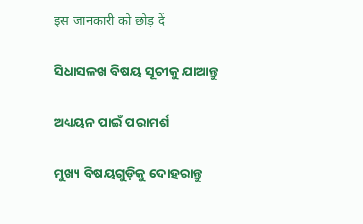इस जानकारी को छोड़ दें

ସିଧାସଳଖ ବିଷୟ ସୂଚୀକୁ ଯାଆନ୍ତୁ

ଅଧ୍ୟୟନ ପାଇଁ ପରାମର୍ଶ

ମୁଖ୍ୟ ବିଷୟଗୁଡ଼ିକୁ ଦୋହରାନ୍ତୁ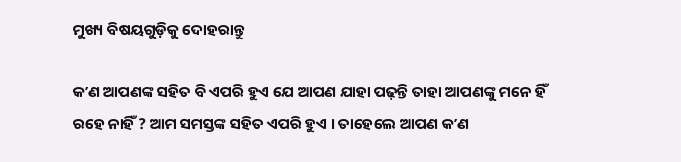ମୁଖ୍ୟ ବିଷୟଗୁଡ଼ିକୁ ଦୋହରାନ୍ତୁ

କʼଣ ଆପଣଙ୍କ ସହିତ ବି ଏପରି ହୁଏ ଯେ ଆପଣ ଯାହା ପଢ଼ନ୍ତି ତାହା ଆପଣଙ୍କୁ ମନେ ହିଁ ରହେ ନାହିଁ ? ଆମ ସମସ୍ତଙ୍କ ସହିତ ଏପରି ହୁଏ । ତାହେଲେ ଆପଣ କʼଣ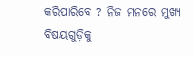କରିପାରିବେ ? ନିଜ ମନରେ ମୁଖ୍ୟ ବିଷୟଗୁଡ଼ିକୁ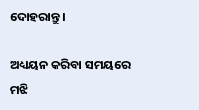ଦୋହରାନ୍ତୁ ।

ଅଧ୍ୟୟନ କରିବା ସମୟରେ ମଝି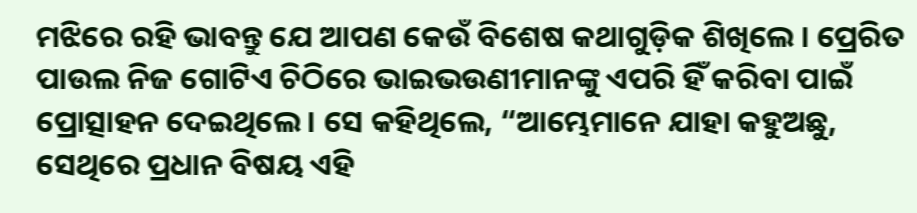ମଝିରେ ରହି ଭାବନ୍ତୁ ଯେ ଆପଣ କେଉଁ ବିଶେଷ କଥାଗୁଡ଼ିକ ଶିଖିଲେ । ପ୍ରେରିତ ପାଉଲ ନିଜ ଗୋଟିଏ ଚିଠିରେ ଭାଇଭଉଣୀମାନଙ୍କୁ ଏପରି ହିଁ କରିବା ପାଇଁ ପ୍ରୋତ୍ସାହନ ଦେଇଥିଲେ । ସେ କହିଥିଲେ, “ଆମ୍ଭେମାନେ ଯାହା କହୁଅଛୁ, ସେଥିରେ ପ୍ରଧାନ ବିଷୟ ଏହି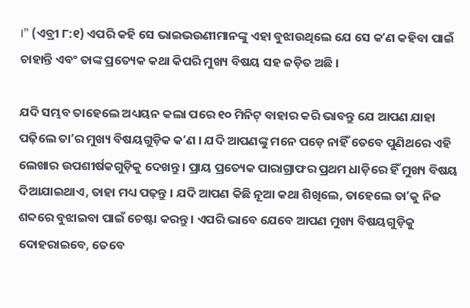।” (ଏବ୍ରୀ ୮:୧) ଏପରି କହି ସେ ଭାଇଭଉଣୀମାନଙ୍କୁ ଏହା ବୁଝାଉଥିଲେ ଯେ ସେ କʼଣ କହିବା ପାଇଁ ଚାହାନ୍ତି ଏବଂ ତାଙ୍କ ପ୍ରତ୍ୟେକ କଥା କିପରି ମୁଖ୍ୟ ବିଷୟ ସହ ଜଡ଼ିତ ଅଛି ।

ଯଦି ସମ୍ଭବ ତାହେଲେ ଅଧ୍ୟୟନ କଲା ପରେ ୧୦ ମିନିଟ୍‌ ବାହାର କରି ଭାବନ୍ତୁ ଯେ ଆପଣ ଯାହା ପଢ଼ିଲେ ତାʼର ମୁଖ୍ୟ ବିଷୟଗୁଡ଼ିକ କʼଣ । ଯଦି ଆପଣଙ୍କୁ ମନେ ପଡ଼େ ନାହିଁ ତେବେ ପୁଣିଥରେ ଏହି ଲେଖାର ଉପଶୀର୍ଷକଗୁଡ଼ିକୁ ଦେଖନ୍ତୁ । ପ୍ରାୟ ପ୍ରତ୍ୟେକ ପାରାଗ୍ରାଫର ପ୍ରଥମ ଧାଡ଼ିରେ ହିଁ ମୁଖ୍ୟ ବିଷୟ ଦିଆଯାଇଥାଏ, ତାହା ମଧ୍ୟ ପଢ଼ନ୍ତୁ । ଯଦି ଆପଣ କିଛି ନୂଆ କଥା ଶିଖିଲେ, ତାହେଲେ ତାʼକୁ ନିଜ ଶବ୍ଦରେ ବୁଝାଇବା ପାଇଁ ଚେଷ୍ଟା କରନ୍ତୁ । ଏପରି ଭାବେ ଯେବେ ଆପଣ ମୁଖ୍ୟ ବିଷୟଗୁଡ଼ିକୁ ଦୋହରାଇବେ, ତେବେ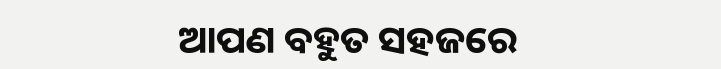ଆପଣ ବହୁତ ସହଜରେ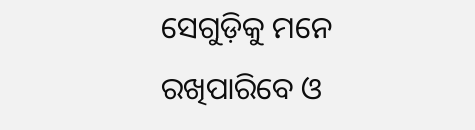ସେଗୁଡ଼ିକୁ ମନେ ରଖିପାରିବେ ଓ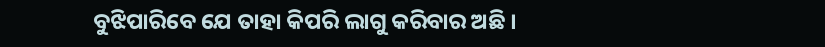ବୁଝିପାରିବେ ଯେ ତାହା କିପରି ଲାଗୁ କରିବାର ଅଛି ।